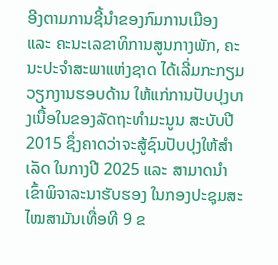ອີງຕາມການຊີ້ນໍາຂອງກົມການເມືອງ ແລະ ຄະນະເລຂາທິການສູນກາງພັກ, ຄະນະປະຈໍາສະພາແຫ່ງຊາດ ໄດ້ເລີ່ມກະກຽມວຽກງານຮອບດ້ານ ໃຫ້ແກ່ການປັບປຸງບາງເນື້ອໃນຂອງລັດຖະທຳມະນູນ ສະບັບປີ 2015 ຊຶ່ງຄາດວ່າຈະສູ້ຊົນປັບປຸງໃຫ້ສຳເລັດ ໃນກາງປີ 2025 ແລະ ສາມາດນຳເຂົ້າພິຈາລະນາຮັບຮອງ ໃນກອງປະຊຸມສະໄໝສາມັນເທື່ອທີ 9 ຂ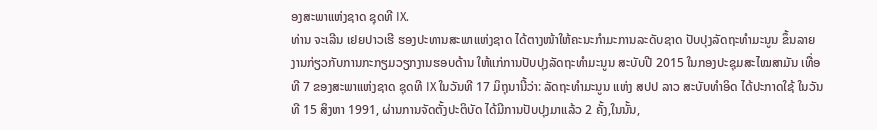ອງສະພາແຫ່ງຊາດ ຊຸດທີ IX.
ທ່ານ ຈະເລີນ ເຢຍປາວເຮີ ຮອງປະທານສະພາແຫ່ງຊາດ ໄດ້ຕາງໜ້າໃຫ້ຄະນະກຳມະການລະດັບຊາດ ປັບປຸງລັດຖະທຳມະນູນ ຂຶ້ນລາຍງານກ່ຽວກັບການກະກຽມວຽກງານຮອບດ້ານ ໃຫ້ແກ່ການປັບປຸງລັດຖະທຳມະນູນ ສະບັບປີ 2015 ໃນກອງປະຊຸມສະໄໝສາມັນ ເທື່ອທີ 7 ຂອງສະພາແຫ່ງຊາດ ຊຸດທີ IX ໃນວັນທີ 17 ມິຖຸນານີ້ວ່າ: ລັດຖະທຳມະນູນ ແຫ່ງ ສປປ ລາວ ສະບັບທຳອິດ ໄດ້ປະກາດໃຊ້ ໃນວັນທີ 15 ສິງຫາ 1991, ຜ່ານການຈັດຕັ້ງປະຕິບັດ ໄດ້ມີການປັບປຸງມາແລ້ວ 2 ຄັ້ງ,ໃນນັ້ນ,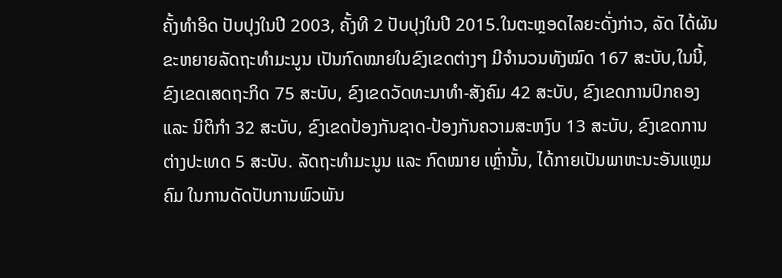ຄັ້ງທຳອິດ ປັບປຸງໃນປີ 2003, ຄັ້ງທີ 2 ປັບປຸງໃນປີ 2015.ໃນຕະຫຼອດໄລຍະດັ່ງກ່າວ, ລັດ ໄດ້ຜັນຂະຫຍາຍລັດຖະທຳມະນູນ ເປັນກົດໝາຍໃນຂົງເຂດຕ່າງໆ ມີຈຳນວນທັງໝົດ 167 ສະບັບ,ໃນນີ້, ຂົງເຂດເສດຖະກິດ 75 ສະບັບ, ຂົງເຂດວັດທະນາທຳ-ສັງຄົມ 42 ສະບັບ, ຂົງເຂດການປົກຄອງ ແລະ ນິຕິກຳ 32 ສະບັບ, ຂົງເຂດປ້ອງກັນຊາດ-ປ້ອງກັນຄວາມສະຫງົບ 13 ສະບັບ, ຂົງເຂດການຕ່າງປະເທດ 5 ສະບັບ. ລັດຖະທຳມະນູນ ແລະ ກົດໝາຍ ເຫຼົ່ານັ້ນ, ໄດ້ກາຍເປັນພາຫະນະອັນແຫຼມຄົມ ໃນການດັດປັບການພົວພັນ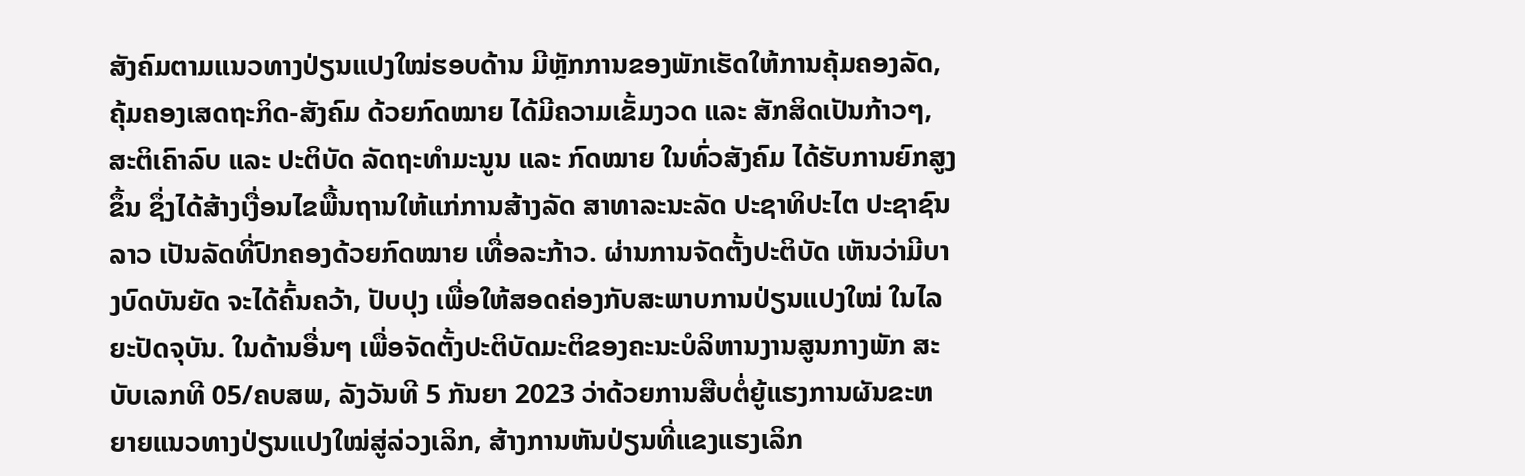ສັງຄົມຕາມແນວທາງປ່ຽນແປງໃໝ່ຮອບດ້ານ ມີຫຼັກການຂອງພັກເຮັດໃຫ້ການຄຸ້ມຄອງລັດ, ຄຸ້ມຄອງເສດຖະກິດ-ສັງຄົມ ດ້ວຍກົດໝາຍ ໄດ້ມີຄວາມເຂັ້ມງວດ ແລະ ສັກສິດເປັນກ້າວໆ, ສະຕິເຄົາລົບ ແລະ ປະຕິບັດ ລັດຖະທຳມະນູນ ແລະ ກົດໝາຍ ໃນທົ່ວສັງຄົມ ໄດ້ຮັບການຍົກສູງຂຶ້ນ ຊຶ່ງໄດ້ສ້າງເງື່ອນໄຂພື້ນຖານໃຫ້ແກ່ການສ້າງລັດ ສາທາລະນະລັດ ປະຊາທິປະໄຕ ປະຊາຊົນລາວ ເປັນລັດທີ່ປົກຄອງດ້ວຍກົດໝາຍ ເທື່ອລະກ້າວ. ຜ່ານການຈັດຕັ້ງປະຕິບັດ ເຫັນວ່າມີບາງບົດບັນຍັດ ຈະໄດ້ຄົ້ນຄວ້າ, ປັບປຸງ ເພື່ອໃຫ້ສອດຄ່ອງກັບສະພາບການປ່ຽນແປງໃໝ່ ໃນໄລຍະປັດຈຸບັນ. ໃນດ້ານອື່ນໆ ເພື່ອຈັດຕັ້ງປະຕິບັດມະຕິຂອງຄະນະບໍລິຫານງານສູນກາງພັກ ສະບັບເລກທີ 05/ຄບສພ, ລັງວັນທີ 5 ກັນຍາ 2023 ວ່າດ້ວຍການສືບຕໍ່ຍູ້ແຮງການຜັນຂະຫຍາຍແນວທາງປ່ຽນແປງໃໝ່ສູ່ລ່ວງເລິກ, ສ້າງການຫັນປ່ຽນທີ່ແຂງແຮງເລິກ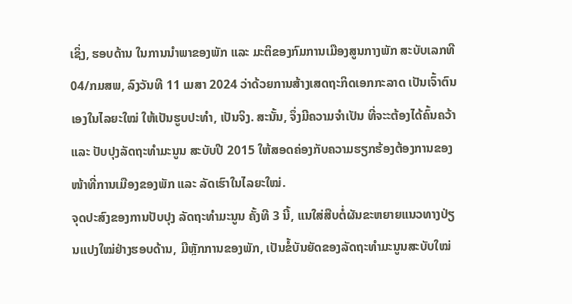ເຊິ່ງ, ຮອບດ້ານ ໃນການນຳພາຂອງພັກ ແລະ ມະຕິຂອງກົມການເມືອງສູນກາງພັກ ສະບັບເລກທີ 04/ກມສພ, ລົງວັນທີ 11 ເມສາ 2024 ວ່າດ້ວຍການສ້າງເສດຖະກິດເອກກະລາດ ເປັນເຈົ້າຕົນເອງໃນໄລຍະໃໝ່ ໃຫ້ເປັນຮູບປະທຳ, ເປັນຈິງ. ສະນັ້ນ, ຈຶ່ງມີຄວາມຈຳເປັນ ທີ່ຈະະຕ້ອງໄດ້ຄົ້ນຄວ້າ ແລະ ປັບປຸງລັດຖະທຳມະນູນ ສະບັບປີ 2015 ໃຫ້ສອດຄ່ອງກັບຄວາມຮຽກຮ້ອງຕ້ອງການຂອງໜ້າທີ່ການເມືອງຂອງພັກ ແລະ ລັດເຮົາໃນໄລຍະໃໝ່.
ຈຸດປະສົງຂອງການປັບປຸງ ລັດຖະທຳມະນູນ ຄັ້ງທີ 3 ນີ້, ແນໃສ່ສືບຕໍ່ຜັນຂະຫຍາຍແນວທາງປ່ຽນແປງໃໝ່ຢ່າງຮອບດ້ານ, ມີຫຼັກການຂອງພັກ, ເປັນຂໍ້ບັນຍັດຂອງລັດຖະທຳມະນູນສະບັບໃໝ່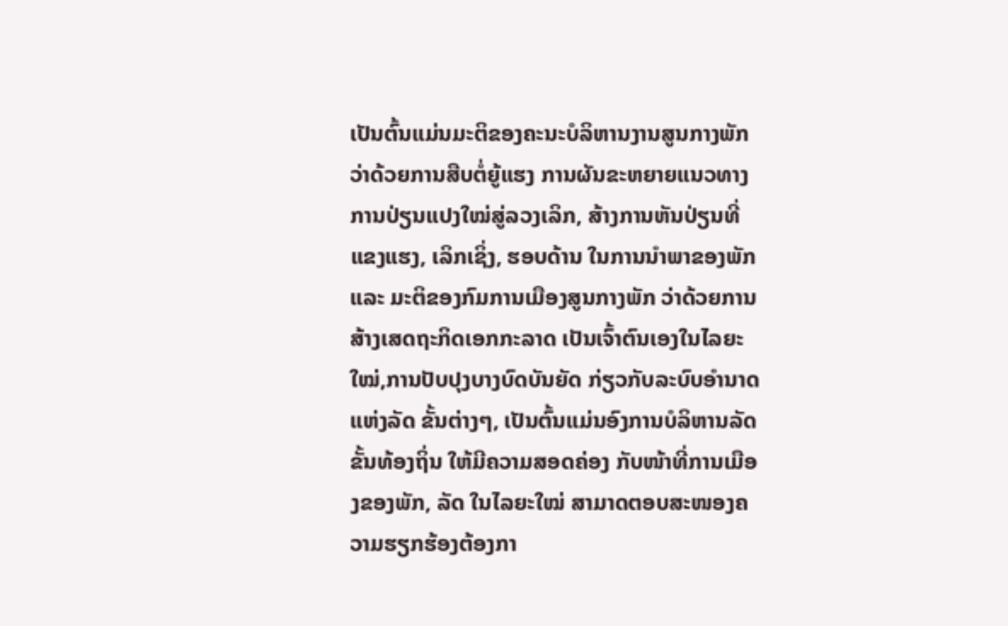ເປັນຕົ້ນແມ່ນມະຕິຂອງຄະນະບໍລິຫານງານສູນກາງພັກ ວ່າດ້ວຍການສືບຕໍ່ຍູ້ແຮງ ການຜັນຂະຫຍາຍແນວທາງການປ່ຽນແປງໃໝ່ສູ່ລວງເລິກ, ສ້າງການຫັນປ່ຽນທີ່ແຂງແຮງ, ເລິກເຊິ່ງ, ຮອບດ້ານ ໃນການນຳພາຂອງພັກ ແລະ ມະຕິຂອງກົມການເມືອງສູນກາງພັກ ວ່າດ້ວຍການສ້າງເສດຖະກິດເອກກະລາດ ເປັນເຈົ້າຕົນເອງໃນໄລຍະໃໝ່,ການປັບປຸງບາງບົດບັນຍັດ ກ່ຽວກັບລະບົບອຳນາດແຫ່ງລັດ ຂັ້ນຕ່າງໆ, ເປັນຕົ້ນແມ່ນອົງການບໍລິຫານລັດ ຂັ້ນທ້ອງຖິ່ນ ໃຫ້ມີຄວາມສອດຄ່ອງ ກັບໜ້າທີ່ການເມືອງຂອງພັກ, ລັດ ໃນໄລຍະໃໝ່ ສາມາດຕອບສະໜອງຄວາມຮຽກຮ້ອງຕ້ອງກາ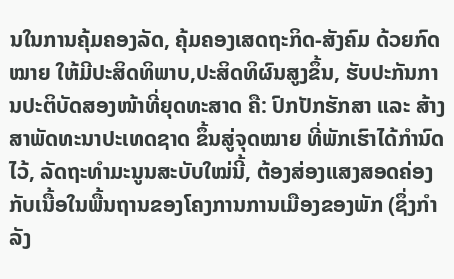ນໃນການຄຸ້ມຄອງລັດ, ຄຸ້ມຄອງເສດຖະກິດ-ສັງຄົມ ດ້ວຍກົດໝາຍ ໃຫ້ມີປະສິດທິພາບ,ປະສິດທິຜົນສູງຂຶ້ນ, ຮັບປະກັນການປະຕິບັດສອງໜ້າທີ່ຍຸດທະສາດ ຄື: ປົກປັກຮັກສາ ແລະ ສ້າງສາພັດທະນາປະເທດຊາດ ຂຶ້ນສູ່ຈຸດໝາຍ ທີ່ພັກເຮົາໄດ້ກຳນົດໄວ້, ລັດຖະທໍາມະນູນສະບັບໃໝ່ນີ້, ຕ້ອງສ່ອງແສງສອດຄ່ອງກັບເນື້ອໃນພື້ນຖານຂອງໂຄງການການເມືອງຂອງພັກ (ຊຶ່ງກຳລັງ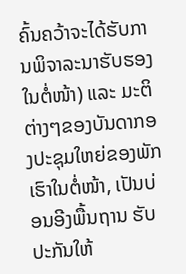ຄົ້ນຄວ້າຈະໄດ້ຮັບການພິຈາລະນາຮັບຮອງໃນຕໍ່ໜ້າ) ແລະ ມະຕິຕ່າງໆຂອງບັນດາກອງປະຊຸມໃຫຍ່ຂອງພັກເຮົາໃນຕໍ່ໜ້າ, ເປັນບ່ອນອີງພື້ນຖານ ຮັບປະກັນໃຫ້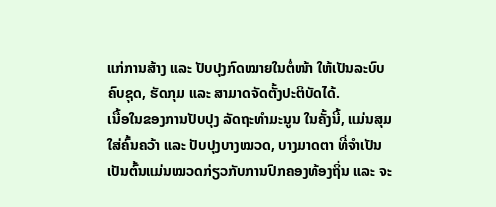ແກ່ການສ້າງ ແລະ ປັບປຸງກົດໝາຍໃນຕໍ່ໜ້າ ໃຫ້ເປັນລະບົບຄົບຊຸດ, ຮັດກຸມ ແລະ ສາມາດຈັດຕັ້ງປະຕິບັດໄດ້.
ເນື້ອໃນຂອງການປັບປຸງ ລັດຖະທຳມະນູນ ໃນຄັ້ງນີ້, ແມ່ນສຸມໃສ່ຄົ້ນຄວ້າ ແລະ ປັບປຸງບາງໝວດ, ບາງມາດຕາ ທີ່ຈຳເປັນ ເປັນຕົ້ນແມ່ນໝວດກ່ຽວກັບການປົກຄອງທ້ອງຖິ່ນ ແລະ ຈະ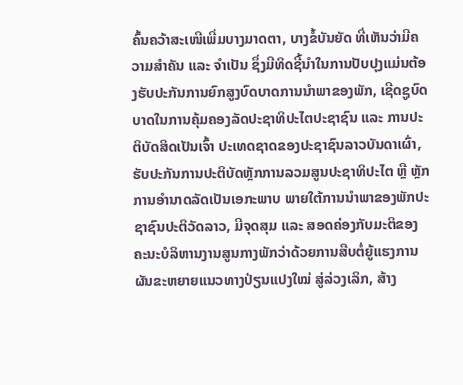ຄົ້ນຄວ້າສະເໜີເພີ່ມບາງມາດຕາ, ບາງຂໍ້ບັນຍັດ ທີ່ເຫັນວ່າມີຄວາມສຳຄັນ ແລະ ຈຳເປັນ ຊຶ່ງມີທິດຊີ້ນໍາໃນການປັບປຸງແມ່ນຕ້ອງຮັບປະກັນການຍົກສູງບົດບາດການນໍາພາຂອງພັກ, ເຊີດຊູບົດບາດໃນການຄຸ້ມຄອງລັດປະຊາທິປະໄຕປະຊາຊົນ ແລະ ການປະຕິບັດສິດເປັນເຈົ້າ ປະເທດຊາດຂອງປະຊາຊົນລາວບັນດາເຜົ່າ, ຮັບປະກັນການປະຕິບັດຫຼັກການລວມສູນປະຊາທິປະໄຕ ຫຼື ຫຼັກການອຳນາດລັດເປັນເອກະພາບ ພາຍໃຕ້ການນໍາພາຂອງພັກປະຊາຊົນປະຕິວັດລາວ, ມີຈຸດສຸມ ແລະ ສອດຄ່ອງກັບມະຕິຂອງຄະນະບໍລິຫານງານສູນກາງພັກວ່າດ້ວຍການສືບຕໍ່ຍູ້ແຮງການຜັນຂະຫຍາຍແນວທາງປ່ຽນແປງໃໝ່ ສູ່ລ່ວງເລິກ, ສ້າງ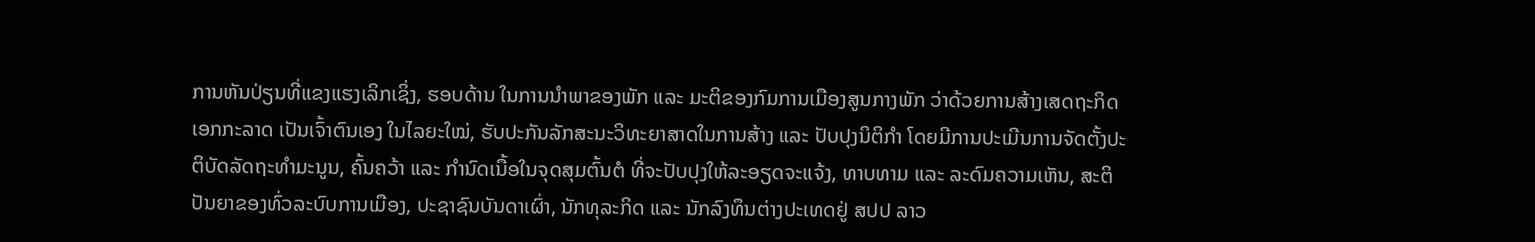ການຫັນປ່ຽນທີ່ແຂງແຮງເລິກເຊິ່ງ, ຮອບດ້ານ ໃນການນຳພາຂອງພັກ ແລະ ມະຕິຂອງກົມການເມືອງສູນກາງພັກ ວ່າດ້ວຍການສ້າງເສດຖະກິດເອກກະລາດ ເປັນເຈົ້າຕົນເອງ ໃນໄລຍະໃໝ່, ຮັບປະກັນລັກສະນະວິທະຍາສາດໃນການສ້າງ ແລະ ປັບປຸງນິຕິກຳ ໂດຍມີການປະເມີນການຈັດຕັ້ງປະຕິບັດລັດຖະທໍາມະນູນ, ຄົ້ນຄວ້າ ແລະ ກຳນົດເນື້ອໃນຈຸດສຸມຕົ້ນຕໍ ທີ່ຈະປັບປຸງໃຫ້ລະອຽດຈະແຈ້ງ, ທາບທາມ ແລະ ລະດົມຄວາມເຫັນ, ສະຕິປັນຍາຂອງທົ່ວລະບົບການເມືອງ, ປະຊາຊົນບັນດາເຜົ່າ, ນັກທຸລະກິດ ແລະ ນັກລົງທຶນຕ່າງປະເທດຢູ່ ສປປ ລາວ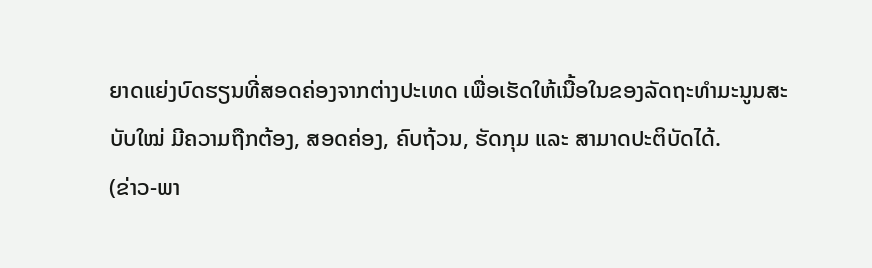ຍາດແຍ່ງບົດຮຽນທີ່ສອດຄ່ອງຈາກຕ່າງປະເທດ ເພື່ອເຮັດໃຫ້ເນື້ອໃນຂອງລັດຖະທໍາມະນູນສະບັບໃໝ່ ມີຄວາມຖືກຕ້ອງ, ສອດຄ່ອງ, ຄົບຖ້ວນ, ຮັດກຸມ ແລະ ສາມາດປະຕິບັດໄດ້.
(ຂ່າວ-ພາ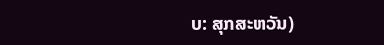ບ: ສຸກສະຫວັນ)